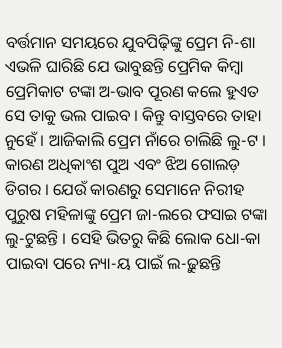ବର୍ତ୍ତମାନ ସମୟରେ ଯୁବପିଢ଼ିଙ୍କୁ ପ୍ରେମ ନି-ଶା ଏଭଳି ଘାରିଛି ଯେ ଭାବୁଛନ୍ତି ପ୍ରେମିକ କିମ୍ବା ପ୍ରେମିକାଟ ଟଙ୍କା ଅ-ଭାବ ପୂରଣ କଲେ ହୁଏତ ସେ ତାକୁ ଭଲ ପାଇବ । କିନ୍ତୁ ବାସ୍ତବରେ ତାହା ନୁହେଁ । ଆଜିକାଲି ପ୍ରେମ ନାଁରେ ଚାଲିଛି ଲୁ-ଟ । କାରଣ ଅଧିକାଂଶ ପୁଅ ଏବଂ ଝିଅ ଗୋଲଡ଼ ଡିଗର । ଯେଉଁ କାରଣରୁ ସେମାନେ ନିରୀହ ପୁରୁଷ ମହିଳାଙ୍କୁ ପ୍ରେମ ଜା-ଲରେ ଫସାଇ ଟଙ୍କା ଲୁ-ଟୁଛନ୍ତି । ସେହି ଭିତରୁ କିଛି ଲୋକ ଧୋ-କା ପାଇବା ପରେ ନ୍ୟା-ୟ ପାଇଁ ଲ-ଢ଼ୁଛନ୍ତି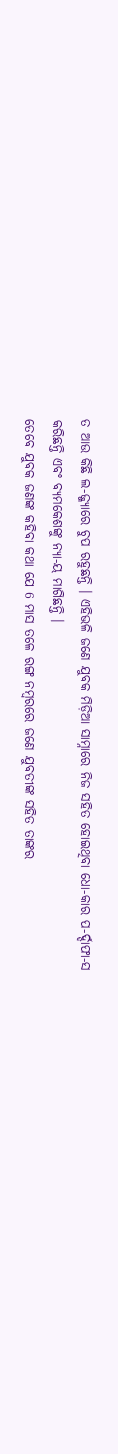ତ ଆଉ କିଛି ଲ-ଜ୍ଜ୍ୟାରେ ଚୁପ ରହୁଛନ୍ତି । ଏହିଭଳି ଜଣେ ଯୁବକ ମିଡ଼ିଆ ସାମ୍ନାରେ ନିଜ ସହିତ ହୋଇଥିବା ଧୋ-କାର ପ-ର୍ଦ୍ଦାଫା-ସ କରିଛନ୍ତି ଏବଂ ବ୍ୟମକେଶଙ୍କୁ ନ୍ୟା-ୟ ମାଗିଛନ୍ତି ।
ତେବେ ଯୁବକ ଜଣଙ୍କ କହିବା କଥା ଯେ 6 ମାସ ତଳେ ରଙ୍ଗ ନମ୍ବରରେ ଜଣେ ଯୁବତୀଙ୍କ ସହିତ ତାଙ୍କର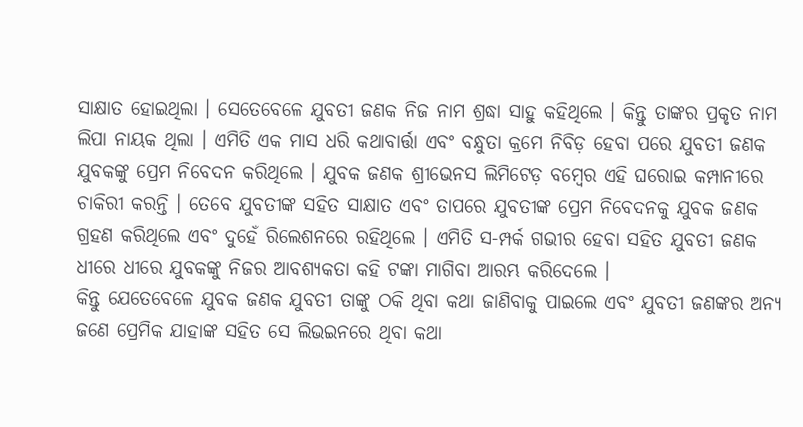ସାକ୍ଷାତ ହୋଇଥିଲା । ସେତେବେଳେ ଯୁବତୀ ଜଣକ ନିଜ ନାମ ଶ୍ରଦ୍ଧା ସାହୁ କହିଥିଲେ । କିନ୍ତୁ ତାଙ୍କର ପ୍ରକୃତ ନାମ ଲିପା ନାୟକ ଥିଲା । ଏମିତି ଏକ ମାସ ଧରି କଥାବାର୍ତ୍ତା ଏବଂ ବନ୍ଧୁତା କ୍ରମେ ନିବିଡ଼ ହେବା ପରେ ଯୁବତୀ ଜଣକ ଯୁବକଙ୍କୁ ପ୍ରେମ ନିବେଦନ କରିଥିଲେ । ଯୁବକ ଜଣକ ଶ୍ରୀଭେନସ ଲିମିଟେଡ଼ ବମ୍ବେର ଏହି ଘରୋଇ କମ୍ପାନୀରେ ଚାକିରୀ କରନ୍ତି । ତେବେ ଯୁବତୀଙ୍କ ସହିତ ସାକ୍ଷାତ ଏବଂ ତାପରେ ଯୁବତୀଙ୍କ ପ୍ରେମ ନିବେଦନକୁ ଯୁବକ ଜଣକ ଗ୍ରହଣ କରିଥିଲେ ଏବଂ ଦୁହେଁ ରିଲେଶନରେ ରହିଥିଲେ । ଏମିତି ସ-ମ୍ପର୍କ ଗଭୀର ହେବା ସହିତ ଯୁବତୀ ଜଣକ ଧୀରେ ଧୀରେ ଯୁବକଙ୍କୁ ନିଜର ଆବଶ୍ୟକତା କହି ଟଙ୍କା ମାଗିବା ଆରମ୍ଭ କରିଦେଲେ ।
କିନ୍ତୁ ଯେତେବେଳେ ଯୁବକ ଜଣକ ଯୁବତୀ ତାଙ୍କୁ ଠକି ଥିବା କଥା ଜାଣିବାକୁ ପାଇଲେ ଏବଂ ଯୁବତୀ ଜଣଙ୍କର ଅନ୍ୟ ଜଣେ ପ୍ରେମିକ ଯାହାଙ୍କ ସହିତ ସେ ଲିଭଇନରେ ଥିବା କଥା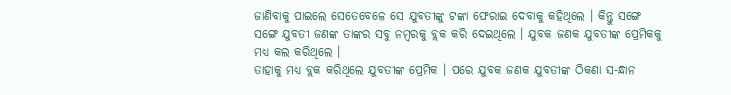ଜାଣିବାକୁ ପାଇଲେ ସେତେବେଳେ ସେ ଯୁବତୀଙ୍କୁ ଟଙ୍କା ଫେରାଇ ଦେବାକୁ କହିଥିଲେ । କିନ୍ତୁ ସଙ୍ଗେ ସଙ୍ଗେ ଯୁବତୀ ଜଣଙ୍କ ତାଙ୍କର ସବୁ ନମ୍ବରକୁ ବ୍ଲକ କରି ଦେଇଥିଲେ । ଯୁବକ ଜଣକ ଯୁବତୀଙ୍କ ପ୍ରେମିକକୁ ମଧ୍ୟ କଲ କରିଥିଲେ ।
ତାହାକୁ ମଧ୍ୟ ବ୍ଲକ କରିଥିଲେ ଯୁବତୀଙ୍କ ପ୍ରେମିକ । ପରେ ଯୁବକ ଜଣକ ଯୁବତୀଙ୍କ ଠିକଣା ସ-ନ୍ଧାନ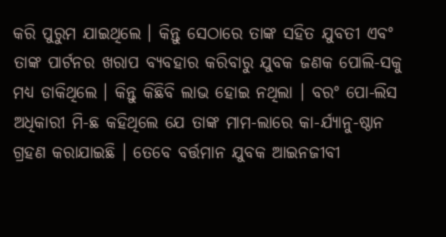କରି ପୁରୁମ ଯାଇଥିଲେ । କିନ୍ତୁ ସେଠାରେ ତାଙ୍କ ସହିତ ଯୁବତୀ ଏବଂ ତାଙ୍କ ପାର୍ଟନର ଖରାପ ବ୍ୟବହାର କରିବାରୁ ଯୁବକ ଜଣକ ପୋଲି-ସକୁ ମଧ୍ୟ ଡାକିଥିଲେ । କିନ୍ତୁ କିଛିବି ଲାଭ ହୋଇ ନଥିଲା । ବରଂ ପୋ-ଲିସ ଅଧିକାରୀ ମି-ଛ କହିଥିଲେ ଯେ ତାଙ୍କ ମାମ-ଲାରେ କା-ର୍ଯ୍ୟାନୁ-ଷ୍ଠାନ ଗ୍ରହଣ କରାଯାଇଛି । ତେବେ ବର୍ତ୍ତମାନ ଯୁବକ ଆଇନଜୀବୀ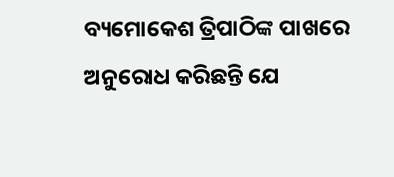ବ୍ୟମୋକେଶ ତ୍ରିପାଠିଙ୍କ ପାଖରେ ଅନୁରୋଧ କରିଛନ୍ତି ଯେ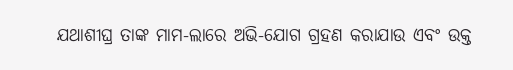ଯଥାଶୀଘ୍ର ତାଙ୍କ ମାମ-ଲାରେ ଅଭି-ଯୋଗ ଗ୍ରହଣ କରାଯାଉ ଏବଂ ଉକ୍ତ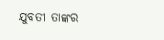ଯୁବତୀ ତାଙ୍କର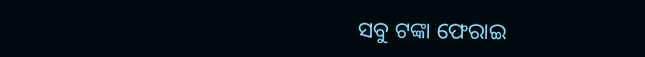ସବୁ ଟଙ୍କା ଫେରାଇ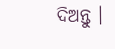ଦିଅନ୍ତୁ ।